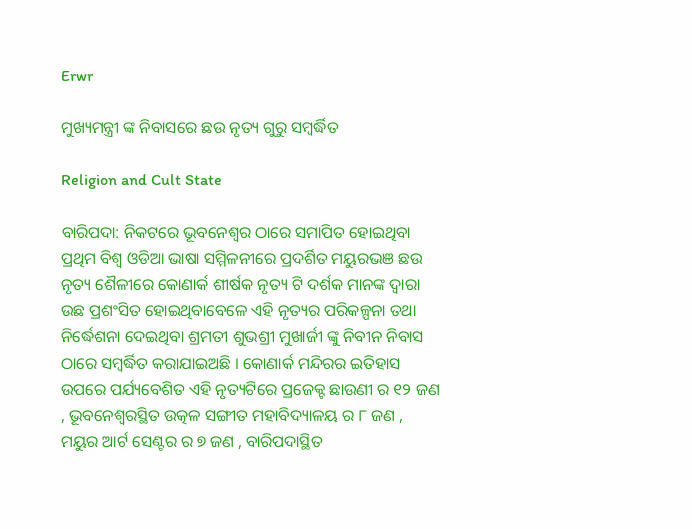Erwr

ମୁଖ୍ୟମନ୍ତ୍ରୀ ଙ୍କ ନିବାସରେ ଛଉ ନୃତ୍ୟ ଗୁରୁ ସମ୍ବର୍ଦ୍ଧିତ

Religion and Cult State

ବାରିପଦା: ନିକଟରେ ଭୂବନେଶ୍ୱର ଠାରେ ସମାପିତ ହୋଇଥିବା ପ୍ରଥିମ ବିଶ୍ୱ ଓଡିଆ ଭାଷା ସମ୍ମିଳନୀରେ ପ୍ରଦର୍ଶିତ ମୟୁରଭଞ ଛଉ ନୃତ୍ୟ ଶୈଳୀରେ କୋଣାର୍କ ଶୀର୍ଷକ ନୃତ୍ୟ ଟି ଦର୍ଶକ ମାନଙ୍କ ଦ୍ୱାରା ଉଛ ପ୍ରଶଂସିତ ହୋଇଥିବାବେଳେ ଏହି ନୃତ୍ୟର ପରିକଳ୍ପନା ତଥା ନିର୍ଦ୍ଧେଶନା ଦେଇଥିବା ଶ୍ରମତୀ ଶୁଭଶ୍ରୀ ମୁଖାର୍ଜୀ ଙ୍କୁ ନିବୀନ ନିବାସ ଠାରେ ସମ୍ବର୍ଦ୍ଧିତ କରାଯାଇଅଛି । କୋଣାର୍କ ମନ୍ଦିରର ଇତିହାସ ଉପରେ ପର୍ଯ୍ୟବେଶିତ ଏହି ନୃତ୍ୟଟିରେ ପ୍ରଜେକ୍ଟ ଛାଉଣୀ ର ୧୨ ଜଣ , ଭୂବନେଶ୍ୱରସ୍ଥିତ ଉତ୍କଳ ସଙ୍ଗୀତ ମହାବିଦ୍ୟାଳୟ ର ୮ ଜଣ , ମୟୁର ଆର୍ଟ ସେଣ୍ଟର ର ୭ ଜଣ , ବାରିପଦାସ୍ଥିତ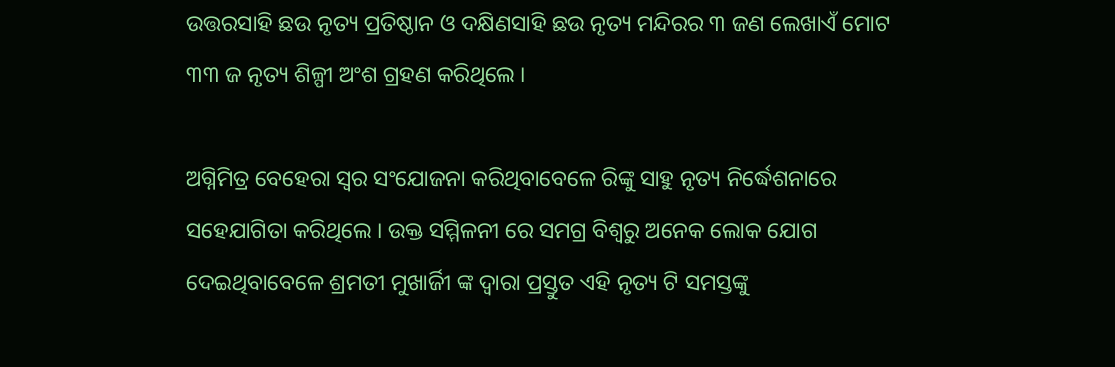ଉତ୍ତରସାହି ଛଉ ନୃତ୍ୟ ପ୍ରତିଷ୍ଠାନ ଓ ଦକ୍ଷିଣସାହି ଛଉ ନୃତ୍ୟ ମନ୍ଦିରର ୩ ଜଣ ଲେଖାଏଁ ମୋଟ ୩୩ ଜ ନୃତ୍ୟ ଶିଳ୍ପୀ ଅଂଶ ଗ୍ରହଣ କରିଥିଲେ ।

ଅଗ୍ନିମିତ୍ର ବେହେରା ସ୍ୱର ସଂଯୋଜନା କରିଥିବାବେଳେ ରିଙ୍କୁ ସାହୁ ନୃତ୍ୟ ନିର୍ଦ୍ଧେଶନାରେ ସହେଯାଗିତା କରିଥିଲେ । ଉକ୍ତ ସମ୍ମିଳନୀ ରେ ସମଗ୍ର ବିଶ୍ୱରୁ ଅନେକ ଲୋକ ଯୋଗ ଦେଇଥିବାବେଳେ ଶ୍ରମତୀ ମୁଖାର୍ଜିୀ ଙ୍କ ଦ୍ୱାରା ପ୍ରସ୍ତୁତ ଏହି ନୃତ୍ୟ ଟି ସମସ୍ତଙ୍କୁ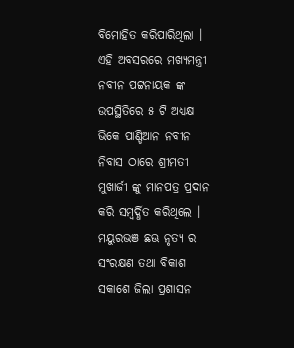ବିମୋହିତ କରିପାରିଥିଲା । ଏହି ଅବସରରେ ମଖ୍ୟମନ୍ତ୍ରୀ ନବୀନ ପଟ୍ଟନାୟକ ଙ୍କ ଉପସ୍ଥିତିରେ ୫ ଟି ଅଧ୍ୟକ୍ଷ ଭିକେ ପାଣ୍ଡିଆନ ନବୀନ ନିବାସ ଠାରେ ଶ୍ରୀମତୀ ମୁଖାର୍ଜୀ ଙ୍କୁ ମାନପତ୍ର ପ୍ରଦାନ କରି ସମ୍ବର୍ଦ୍ଧିତ କରିଥିଲେ । ମୟୁରଭଞ ଛଊ ନୃତ୍ୟ ର ସଂରକ୍ଷଣ ତଥା ବିକାଶ ସକାଶେ ଜିଲା ପ୍ରଶାସନ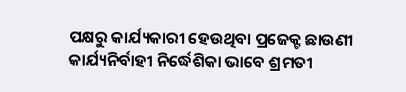ପକ୍ଷରୁ କାର୍ଯ୍ୟକାରୀ ହେଉଥିବା ପ୍ରଜେକ୍ଟ ଛାଉଣୀ କାର୍ଯ୍ୟନିର୍ବାହୀ ନିର୍ଦ୍ଧେଶିକା ଭାବେ ଶ୍ରମତୀ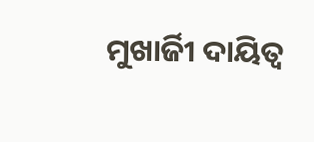ମୁଖାର୍ଜିୀ ଦାୟିତ୍ୱ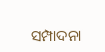ସମ୍ପାଦନା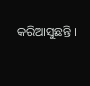କରିଆସୁଛନ୍ତି ।